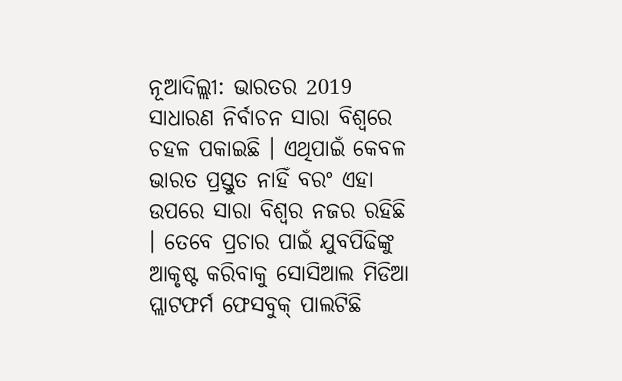ନୂଆଦିଲ୍ଲୀ: ଭାରତର 2019 ସାଧାରଣ ନିର୍ବାଚନ ସାରା ବିଶ୍ବରେ ଚହଳ ପକାଇଛି । ଏଥିପାଇଁ କେବଳ ଭାରତ ପ୍ରସ୍ତୁତ ନାହିଁ ବରଂ ଏହା ଉପରେ ସାରା ବିଶ୍ବର ନଜର ରହିଛି । ତେବେ ପ୍ରଚାର ପାଇଁ ଯୁବପିଢିଙ୍କୁ ଆକୃଷ୍ଟ କରିବାକୁ ସୋସିଆଲ ମିଡିଆ ପ୍ଲାଟଫର୍ମ ଫେସବୁକ୍ ପାଲଟିଛି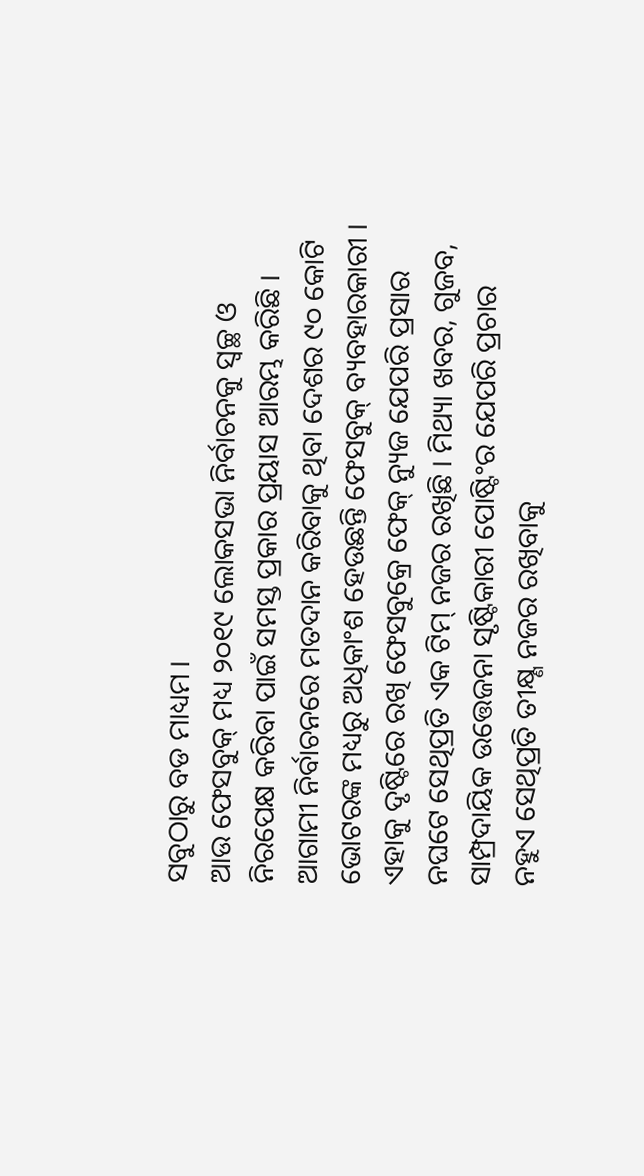ସବୁଠାରୁ ବଡ ମାଧ୍ୟମ ।
ଆଉ ଫେସବୁକ୍ ମଧ୍ୟ ୨୦୧୯ ଲୋକସଭା ନିର୍ବାଚନକୁ ସ୍ବଚ୍ଛ ଓ ନିରପେକ୍ଷ କରିବା ପାଇଁ ସମସ୍ତ ପ୍ରକାର ପ୍ରୟାସ ଆରମ୍ଭ କରିଛି । ଆଗାମୀ ନିର୍ବାଚନରେ ମତଦାନ କରିବାକୁ ଥିବା ଦେଶର ୯୦ କୋଟି ଭୋଟରଙ୍କ ମଧ୍ୟରୁ ଅଧିକାଂଶ ହେଉଛନ୍ତି ଫେସବୁକ୍ ବ୍ୟବହାରକାରୀ । ଏହାକୁ ଦୃଷ୍ଟିରେ ରଖି ଫେସବୁକ୍ରେ ଫେକ୍ ନ୍ୟୁଜ ଯେପରି ପ୍ରସାର ନଘଟେ ସେଥିପ୍ରତି ଏକ ଟିମ୍ ନଜର ରଖିଛି । ମିଥ୍ୟା ଖବର, ଗୁଜବ, ସାମ୍ପ୍ରଦାୟିକ ଉତ୍ତେଜନା ସୃଷ୍ଟିକାରୀ ପୋଷ୍ଟିଂର ଯେପରି ପ୍ରଚାର ନହୁଏ ସେଥିପ୍ରତି ତୀକ୍ଷ୍ଣ ନଜର ରଖିବାକୁ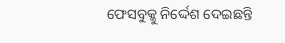ଫେସବୁକ୍କୁ ନିର୍ଦ୍ଦେଶ ଦେଇଛନ୍ତି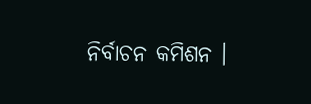ନିର୍ବାଚନ କମିଶନ ।